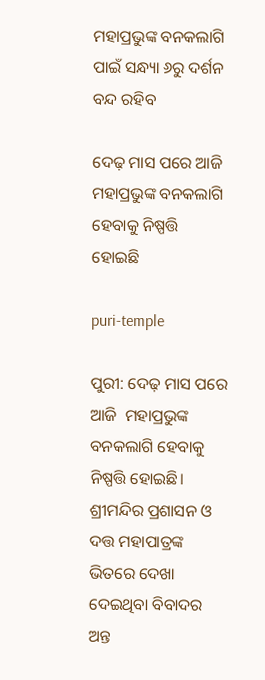ମହାପ୍ରଭୁଙ୍କ ବନକଲାଗି ପାଇଁ ସନ୍ଧ୍ୟା ୬ରୁ ଦର୍ଶନ ବନ୍ଦ ରହିବ

ଦେଢ଼ ମାସ ପରେ ଆଜି  ମହାପ୍ରଭୁଙ୍କ ବନକଲାଗି ହେବାକୁ ନିଷ୍ପତ୍ତି ହୋଇଛି

puri-temple

ପୁରୀ: ଦେଢ଼ ମାସ ପରେ ଆଜି  ମହାପ୍ରଭୁଙ୍କ ବନକଲାଗି ହେବାକୁ ନିଷ୍ପତ୍ତି ହୋଇଛି। ଶ୍ରୀମନ୍ଦିର ପ୍ରଶାସନ ଓ ଦତ୍ତ ମହାପାତ୍ରଙ୍କ ଭିତରେ ଦେଖା ଦେଇଥିବା ବିବାଦର ଅନ୍ତ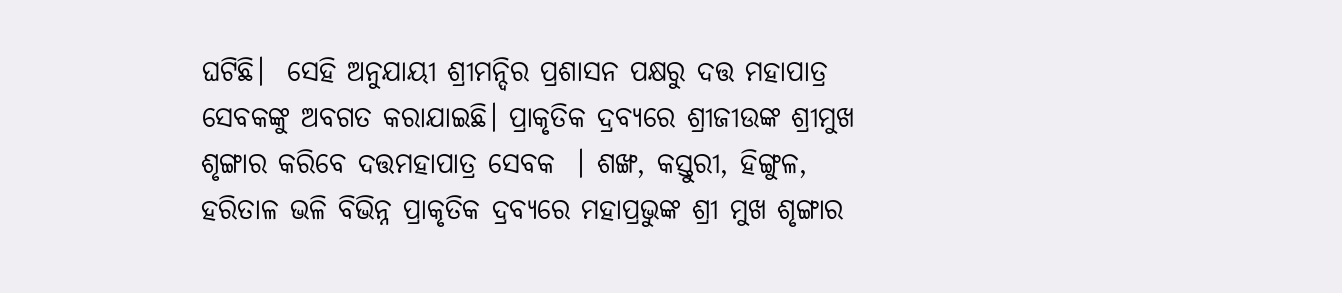ଘଟିଛି।  ସେହି ଅନୁଯାୟୀ ଶ୍ରୀମନ୍ଦିର ପ୍ରଶାସନ ପକ୍ଷରୁ ଦତ୍ତ ମହାପାତ୍ର ସେବକଙ୍କୁ ଅବଗତ କରାଯାଇଛି। ପ୍ରାକୃତିକ ଦ୍ରବ୍ୟରେ ଶ୍ରୀଜୀଉଙ୍କ ଶ୍ରୀମୁଖ ଶୃଙ୍ଗାର କରିବେ ଦତ୍ତମହାପାତ୍ର ସେବକ  । ଶଙ୍ଖ, କସ୍ତୁରୀ, ହିଙ୍ଗୁଳ, ହରିତାଳ ଭଳି ବିଭିନ୍ନ ପ୍ରାକୃତିକ ଦ୍ରବ୍ୟରେ ମହାପ୍ରଭୁଙ୍କ ଶ୍ରୀ ମୁଖ ଶୃଙ୍ଗାର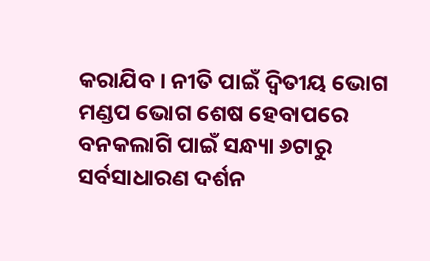କରାଯିବ । ନୀତି ପାଇଁ ଦ୍ବିତୀୟ ଭୋଗ ମଣ୍ଡପ ଭୋଗ ଶେଷ ହେବାପରେ  ବନକଲାଗି ପାଇଁ ସନ୍ଧ୍ୟା ୬ଟାରୁ ସର୍ବସାଧାରଣ ଦର୍ଶନ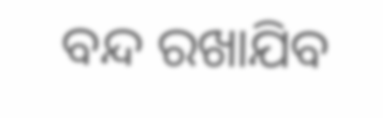ବନ୍ଦ ରଖାଯିବ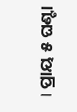। ପ୍ରାୟ ୫ ଘଣ୍ଟା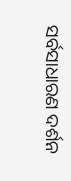ସର୍ବସାଧାରଣ ଦର୍ଶନ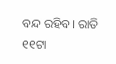ବନ୍ଦ ରହିବ। ରାତି ୧୧ଟା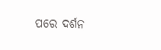ପରେ ଦର୍ଶନ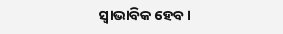ସ୍ବାଭାବିକ ହେବ।